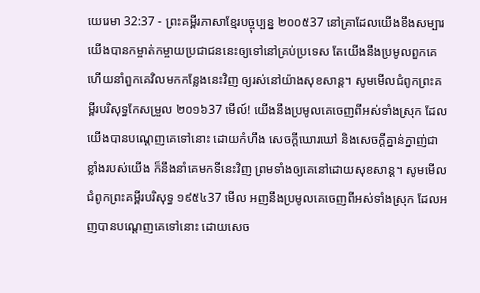យេរេមា 32:37 - ព្រះគម្ពីរភាសាខ្មែរបច្ចុប្បន្ន ២០០៥37 នៅគ្រាដែលយើងខឹងសម្បារ យើងបានកម្ចាត់កម្ចាយប្រជាជននេះឲ្យទៅនៅគ្រប់ប្រទេស តែយើងនឹងប្រមូលពួកគេ ហើយនាំពួកគេវិលមកកន្លែងនេះវិញ ឲ្យរស់នៅយ៉ាងសុខសាន្ត។ សូមមើលជំពូកព្រះគម្ពីរបរិសុទ្ធកែសម្រួល ២០១៦37 មើល៍! យើងនឹងប្រមូលគេចេញពីអស់ទាំងស្រុក ដែលយើងបានបណ្តេញគេទៅនោះ ដោយកំហឹង សេចក្ដីឃោរឃៅ និងសេចក្ដីគ្នាន់ក្នាញ់ជាខ្លាំងរបស់យើង ក៏នឹងនាំគេមកទីនេះវិញ ព្រមទាំងឲ្យគេនៅដោយសុខសាន្ត។ សូមមើលជំពូកព្រះគម្ពីរបរិសុទ្ធ ១៩៥៤37 មើល អញនឹងប្រមូលគេចេញពីអស់ទាំងស្រុក ដែលអញបានបណ្តេញគេទៅនោះ ដោយសេច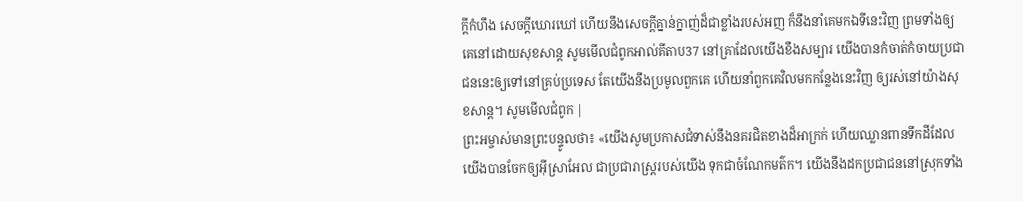ក្ដីកំហឹង សេចក្ដីឃោរឃៅ ហើយនឹងសេចក្ដីគ្នាន់ក្នាញ់ដ៏ជាខ្លាំងរបស់អញ ក៏នឹងនាំគេមកឯទីនេះវិញ ព្រមទាំងឲ្យគេនៅដោយសុខសាន្ត សូមមើលជំពូកអាល់គីតាប37 នៅគ្រាដែលយើងខឹងសម្បារ យើងបានកំចាត់កំចាយប្រជាជននេះឲ្យទៅនៅគ្រប់ប្រទេស តែយើងនឹងប្រមូលពួកគេ ហើយនាំពួកគេវិលមកកន្លែងនេះវិញ ឲ្យរស់នៅយ៉ាងសុខសាន្ត។ សូមមើលជំពូក |
ព្រះអម្ចាស់មានព្រះបន្ទូលថា៖ «យើងសូមប្រកាសជំទាស់នឹងនគរជិតខាងដ៏អាក្រក់ ហើយឈ្លានពានទឹកដីដែលយើងបានចែកឲ្យអ៊ីស្រាអែល ជាប្រជារាស្ត្ររបស់យើង ទុកជាចំណែកមត៌ក។ យើងនឹងដកប្រជាជននៅស្រុកទាំង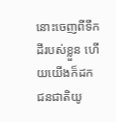នោះចេញពីទឹកដីរបស់ខ្លួន ហើយយើងក៏ដកជនជាតិយូ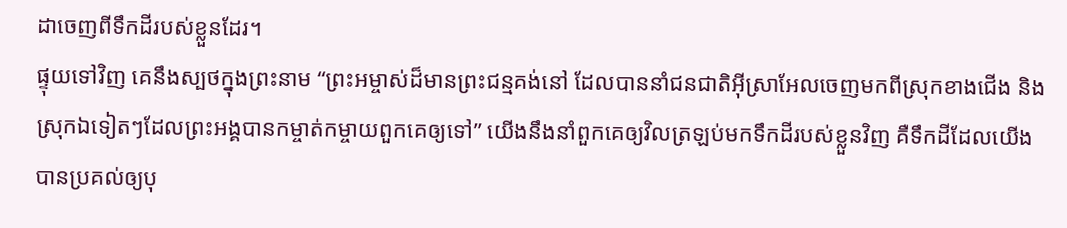ដាចេញពីទឹកដីរបស់ខ្លួនដែរ។
ផ្ទុយទៅវិញ គេនឹងស្បថក្នុងព្រះនាម “ព្រះអម្ចាស់ដ៏មានព្រះជន្មគង់នៅ ដែលបាននាំជនជាតិអ៊ីស្រាអែលចេញមកពីស្រុកខាងជើង និងស្រុកឯទៀតៗដែលព្រះអង្គបានកម្ចាត់កម្ចាយពួកគេឲ្យទៅ” យើងនឹងនាំពួកគេឲ្យវិលត្រឡប់មកទឹកដីរបស់ខ្លួនវិញ គឺទឹកដីដែលយើងបានប្រគល់ឲ្យបុ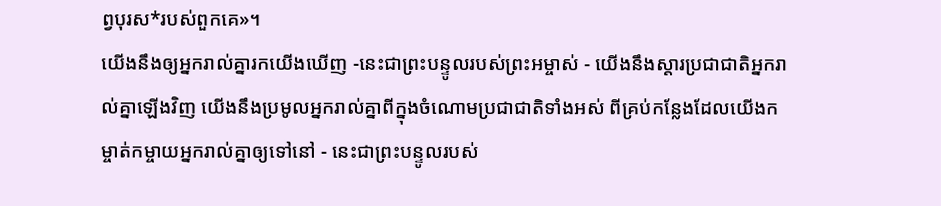ព្វបុរស*របស់ពួកគេ»។
យើងនឹងឲ្យអ្នករាល់គ្នារកយើងឃើញ -នេះជាព្រះបន្ទូលរបស់ព្រះអម្ចាស់ - យើងនឹងស្ដារប្រជាជាតិអ្នករាល់គ្នាឡើងវិញ យើងនឹងប្រមូលអ្នករាល់គ្នាពីក្នុងចំណោមប្រជាជាតិទាំងអស់ ពីគ្រប់កន្លែងដែលយើងកម្ចាត់កម្ចាយអ្នករាល់គ្នាឲ្យទៅនៅ - នេះជាព្រះបន្ទូលរបស់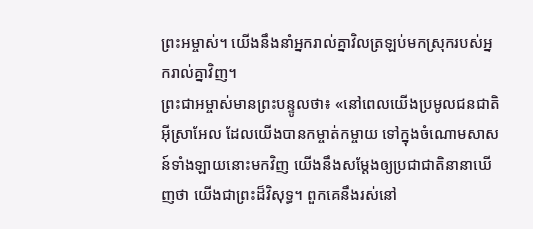ព្រះអម្ចាស់។ យើងនឹងនាំអ្នករាល់គ្នាវិលត្រឡប់មកស្រុករបស់អ្នករាល់គ្នាវិញ។
ព្រះជាអម្ចាស់មានព្រះបន្ទូលថា៖ «នៅពេលយើងប្រមូលជនជាតិអ៊ីស្រាអែល ដែលយើងបានកម្ចាត់កម្ចាយ ទៅក្នុងចំណោមសាសន៍ទាំងឡាយនោះមកវិញ យើងនឹងសម្តែងឲ្យប្រជាជាតិនានាឃើញថា យើងជាព្រះដ៏វិសុទ្ធ។ ពួកគេនឹងរស់នៅ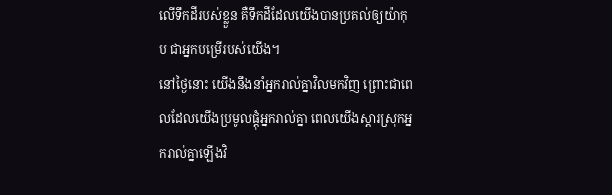លើទឹកដីរបស់ខ្លួន គឺទឹកដីដែលយើងបានប្រគល់ឲ្យយ៉ាកុប ជាអ្នកបម្រើរបស់យើង។
នៅថ្ងៃនោះ យើងនឹងនាំអ្នករាល់គ្នាវិលមកវិញ ព្រោះជាពេលដែលយើងប្រមូលផ្ដុំអ្នករាល់គ្នា ពេលយើងស្ដារស្រុកអ្នករាល់គ្នាឡើងវិ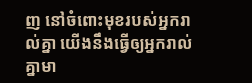ញ នៅចំពោះមុខរបស់អ្នករាល់គ្នា យើងនឹងធ្វើឲ្យអ្នករាល់គ្នាមា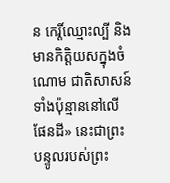ន កេរ្តិ៍ឈ្មោះល្បី និងមានកិត្តិយសក្នុងចំណោម ជាតិសាសន៍ទាំងប៉ុន្មាននៅលើផែនដី» នេះជាព្រះបន្ទូលរបស់ព្រះ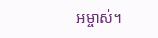អម្ចាស់។